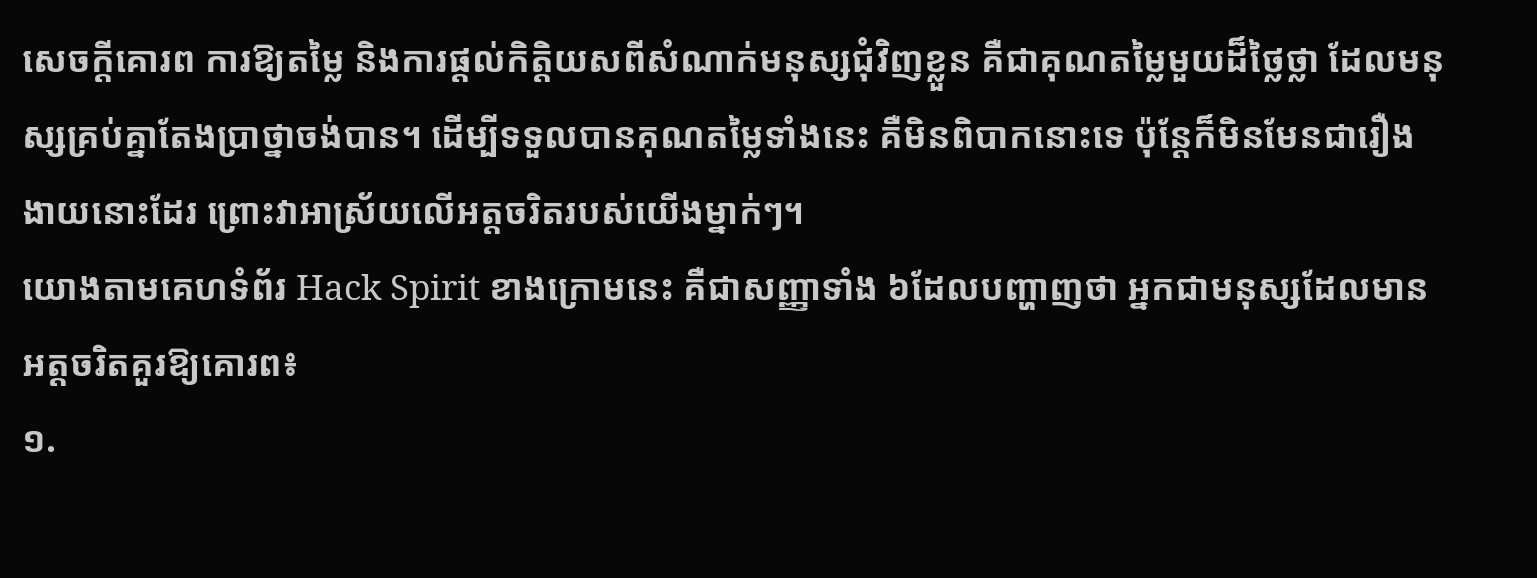សេចក្ដីគោរព ការឱ្យតម្លៃ និងការផ្ដល់កិត្តិយសពីសំណាក់មនុស្សជុំវិញខ្លួន គឺជាគុណតម្លៃមួយដ៏ថ្លៃថ្លា ដែលមនុស្សគ្រប់គ្នាតែងប្រាថ្នាចង់បាន។ ដើម្បីទទួលបានគុណតម្លៃទាំងនេះ គឺមិនពិបាកនោះទេ ប៉ុន្តែក៏មិនមែនជារឿងងាយនោះដែរ ព្រោះវាអាស្រ័យលើអត្តចរិតរបស់យើងម្នាក់ៗ។
យោងតាមគេហទំព័រ Hack Spirit ខាងក្រោមនេះ គឺជាសញ្ញាទាំង ៦ដែលបញ្ហាញថា អ្នកជាមនុស្សដែលមានអត្តចរិតគួរឱ្យគោរព៖
១.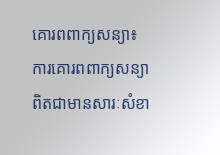គោរពពាក្យសន្យា៖ ការគោរពពាក្យសន្យាពិតជាមានសារៈសំខា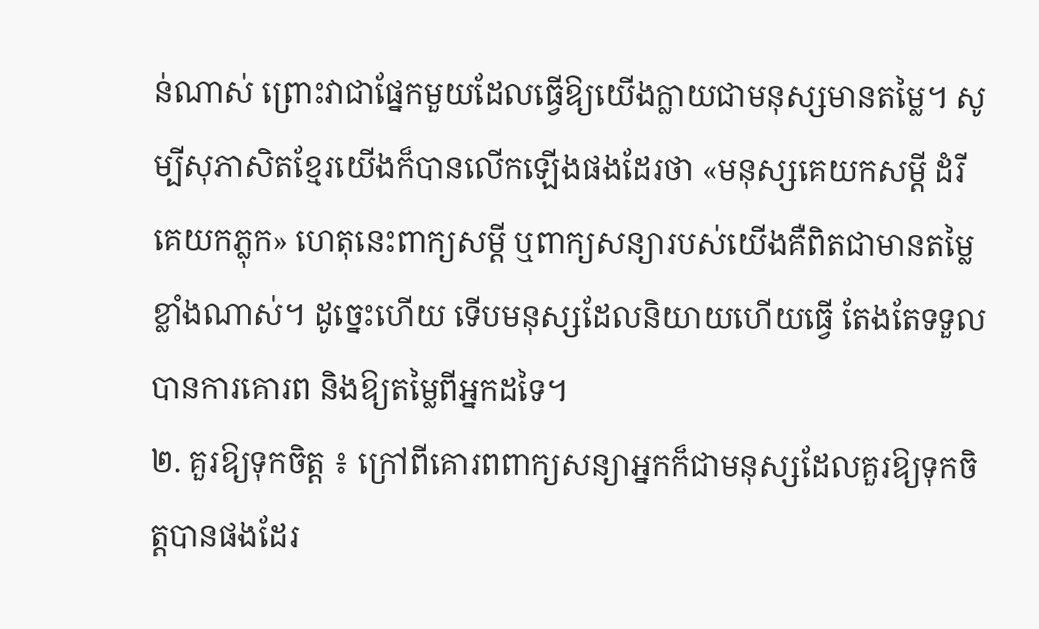ន់ណាស់ ព្រោះវាជាផ្នែកមួយដែលធ្វើឱ្យយើងក្លាយជាមនុស្សមានតម្លៃ។ សូម្បីសុភាសិតខ្មែរយើងក៏បានលើកឡើងផងដែរថា «មនុស្សគេយកសម្ដី ដំរីគេយកភ្លុក» ហេតុនេះពាក្យសម្ដី ឬពាក្យសន្យារបស់យើងគឺពិតជាមានតម្លៃខ្លាំងណាស់។ ដូច្នេះហើយ ទើបមនុស្សដែលនិយាយហើយធ្វើ តែងតែទទួលបានការគោរព និងឱ្យតម្លៃពីអ្នកដទៃ។
២. គួរឱ្យទុកចិត្ត ៖ ក្រៅពីគោរពពាក្យសន្យាអ្នកក៏ជាមនុស្សដែលគួរឱ្យទុកចិត្តបានផងដែរ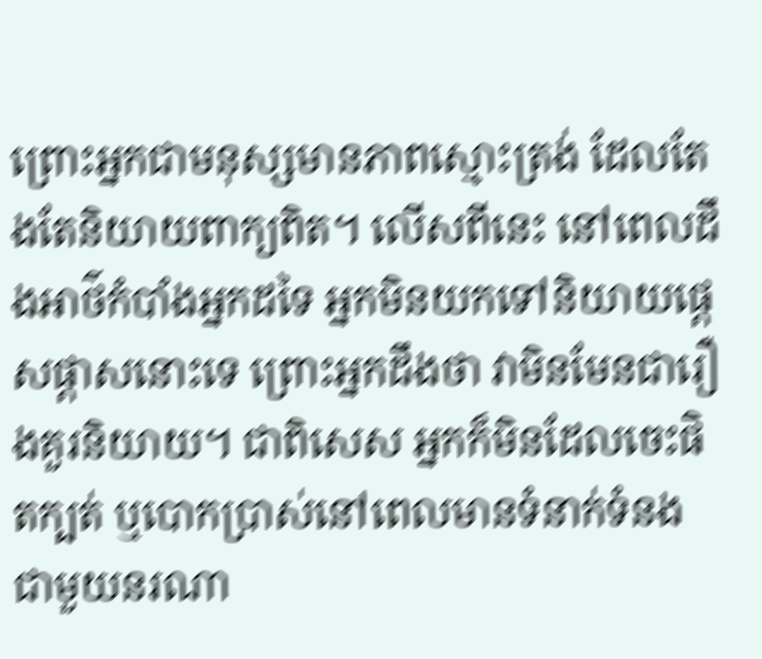ព្រោះអ្នកជាមនុស្សមានភាពស្មោះត្រង់ ដែលតែងតែនិយាយពាក្យពិត។ លើសពីនេះ នៅពេលដឹងអាថ៌កំបាំងអ្នកដទៃ អ្នកមិនយកទៅនិយាយផ្ដេសផ្ដាសនោះទេ ព្រោះអ្នកដឹងថា វាមិនមែនជារឿងគួរនិយាយ។ ជាពិសេស អ្នកក៏មិនដែលចេះផិតក្បត់ ឬបោកប្រាស់នៅពេលមានទំនាក់ទំនងជាមួយនរណា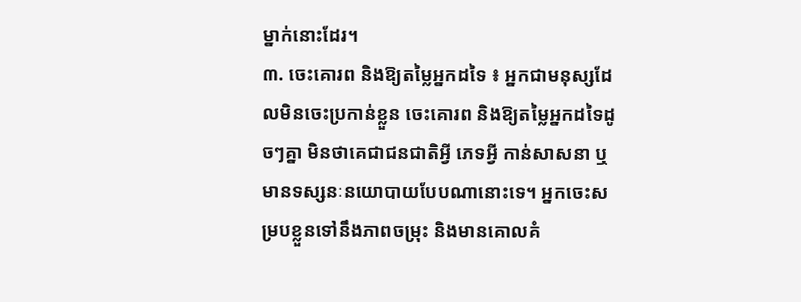ម្នាក់នោះដែរ។
៣. ចេះគោរព និងឱ្យតម្លៃអ្នកដទៃ ៖ អ្នកជាមនុស្សដែលមិនចេះប្រកាន់ខ្លួន ចេះគោរព និងឱ្យតម្លៃអ្នកដទៃដូចៗគ្នា មិនថាគេជាជនជាតិអ្វី ភេទអ្វី កាន់សាសនា ឬមានទស្សនៈនយោបាយបែបណានោះទេ។ អ្នកចេះសម្របខ្លួនទៅនឹងភាពចម្រុះ និងមានគោលគំ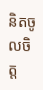និតចូលចិត្ត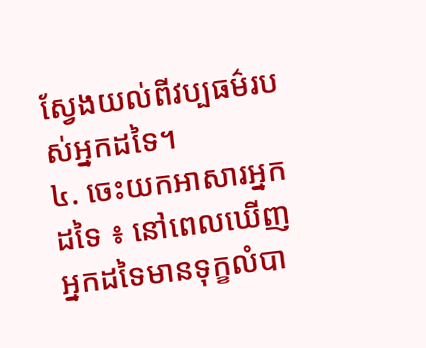ស្វែងយល់ពីវប្បធម៌របស់អ្នកដទៃ។
៤. ចេះយកអាសារអ្នកដទៃ ៖ នៅពេលឃើញអ្នកដទៃមានទុក្ខលំបា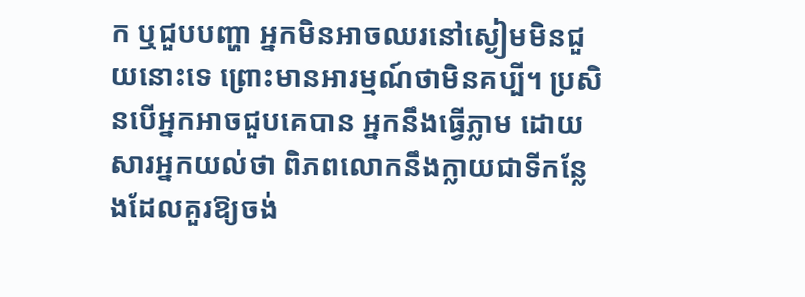ក ឬជួបបញ្ហា អ្នកមិនអាចឈរនៅស្ងៀមមិនជួយនោះទេ ព្រោះមានអារម្មណ៍ថាមិនគប្បី។ ប្រសិនបើអ្នកអាចជួបគេបាន អ្នកនឹងធ្វើភ្លាម ដោយសារអ្នកយល់ថា ពិភពលោកនឹងក្លាយជាទីកន្លែងដែលគួរឱ្យចង់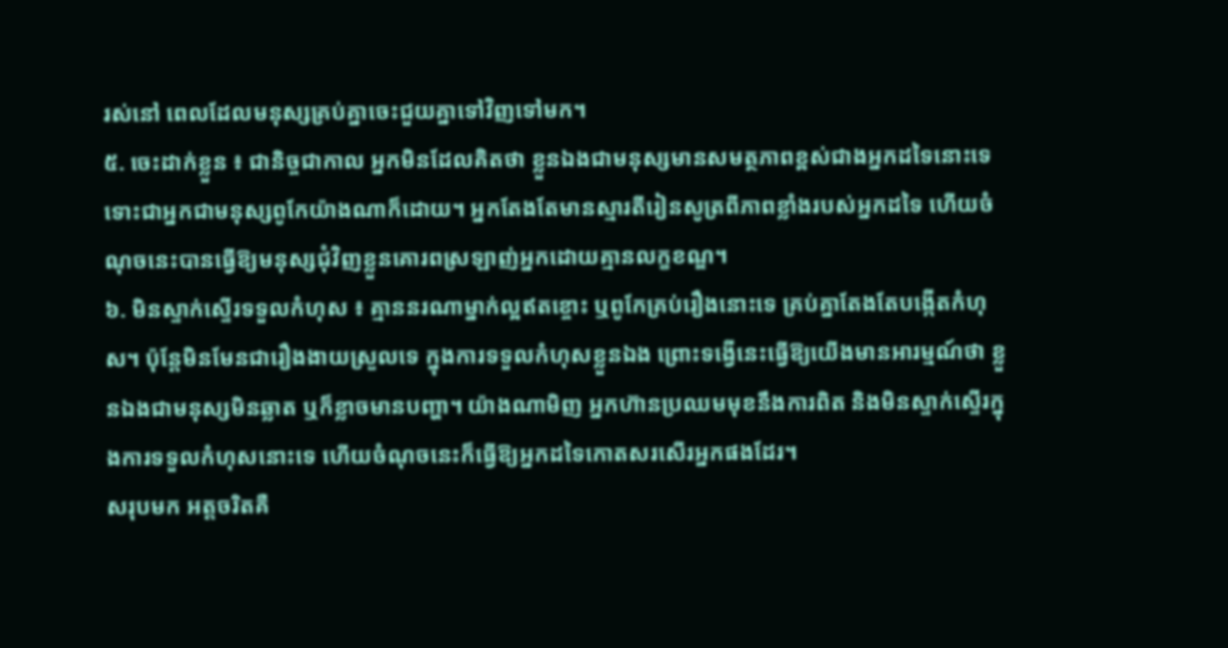រស់នៅ ពេលដែលមនុស្សគ្រប់គ្នាចេះជួយគ្នាទៅវិញទៅមក។
៥. ចេះដាក់ខ្លួន ៖ ជានិច្ចជាកាល អ្នកមិនដែលគិតថា ខ្លួនឯងជាមនុស្សមានសមត្ថភាពខ្ពស់ជាងអ្នកដទៃនោះទេ ទោះជាអ្នកជាមនុស្សពូកែយ៉ាងណាក៏ដោយ។ អ្នកតែងតែមានស្មារតីរៀនសូត្រពីភាពខ្លាំងរបស់អ្នកដទៃ ហើយចំណុចនេះបានធ្វើឱ្យមនុស្សជុំវិញខ្លួនគោរពស្រឡាញ់អ្នកដោយគ្មានលក្ខខណ្ឌ។
៦. មិនស្ទាក់ស្ទើរទទួលកំហុស ៖ គ្មាននរណាម្នាក់ល្អឥតខ្ចោះ ឬពូកែគ្រប់រឿងនោះទេ គ្រប់គ្នាតែងតែបង្កើតកំហុស។ ប៉ុន្តែមិនមែនជារឿងងាយស្រួលទេ ក្នុងការទទួលកំហុសខ្លួនឯង ព្រោះទង្វើនេះធ្វើឱ្យយើងមានអារម្មណ៍ថា ខ្លួនឯងជាមនុស្សមិនឆ្លាត ឬក៏ខ្លាចមានបញ្ហា។ យ៉ាងណាមិញ អ្នកហ៊ានប្រឈមមុខនឹងការពិត និងមិនស្ទាក់ស្ទើរក្នុងការទទួលកំហុសនោះទេ ហើយចំណុចនេះក៏ធ្វើឱ្យអ្នកដទៃកោតសរសើរអ្នកផងដែរ។
សរុបមក អត្តចរិតគឺ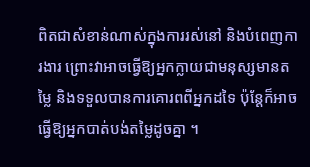ពិតជាសំខាន់ណាស់ក្នុងការរស់នៅ និងបំពេញការងារ ព្រោះវាអាចធ្វើឱ្យអ្នកក្លាយជាមនុស្សមានតម្លៃ និងទទួលបានការគោរពពីអ្នកដទៃ ប៉ុន្តែក៏អាចធ្វើឱ្យអ្នកបាត់បង់តម្លៃដូចគ្នា ។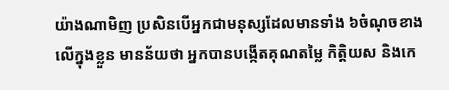យ៉ាងណាមិញ ប្រសិនបើអ្នកជាមនុស្សដែលមានទាំង ៦ចំណុចខាងលើក្នុងខ្លួន មានន័យថា អ្នកបានបង្កើតគុណតម្លៃ កិត្តិយស និងកេ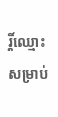រ្តិ៍ឈ្មោះសម្រាប់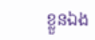ខ្លួនឯង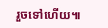រួចទៅហើយ៕